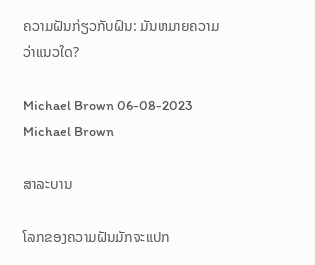ຄວາມຝັນກ່ຽວກັບຝົນ: ມັນຫມາຍຄວາມວ່າແນວໃດ?

Michael Brown 06-08-2023
Michael Brown

ສາລະບານ

ໂລກຂອງຄວາມຝັນມັກຈະແປກ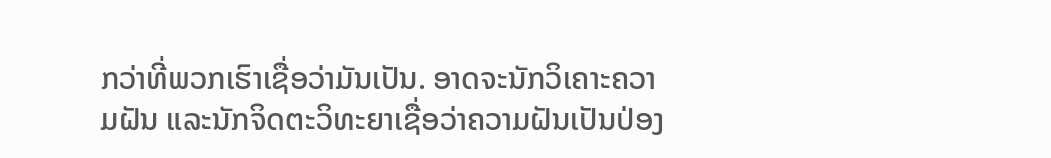ກວ່າທີ່ພວກເຮົາເຊື່ອວ່າມັນເປັນ. ອາດຈະນັກວິເຄາະຄວາມຝັນ ແລະນັກຈິດຕະວິທະຍາເຊື່ອວ່າຄວາມຝັນເປັນປ່ອງ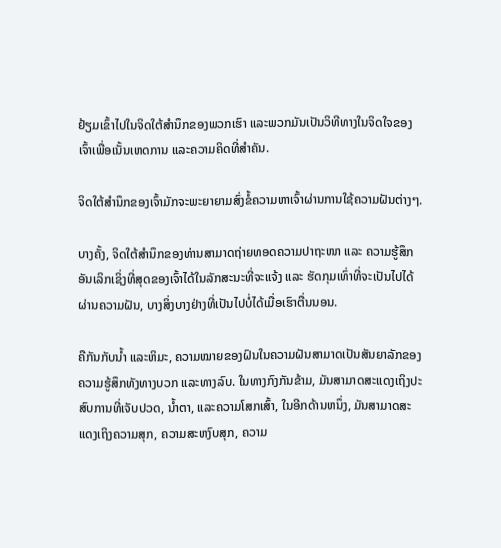ຢ້ຽມເຂົ້າໄປໃນຈິດໃຕ້ສຳນຶກຂອງພວກເຮົາ ແລະພວກມັນເປັນວິທີທາງໃນຈິດໃຈຂອງເຈົ້າເພື່ອເນັ້ນເຫດການ ແລະຄວາມຄິດທີ່ສຳຄັນ.

ຈິດໃຕ້ສຳນຶກຂອງເຈົ້າມັກຈະພະຍາຍາມສົ່ງຂໍ້ຄວາມຫາເຈົ້າຜ່ານການໃຊ້ຄວາມຝັນຕ່າງໆ.

ບາງຄັ້ງ, ຈິດໃຕ້ສຳນຶກຂອງທ່ານສາມາດຖ່າຍທອດຄວາມປາຖະໜາ ແລະ ຄວາມຮູ້ສຶກອັນເລິກເຊິ່ງທີ່ສຸດຂອງເຈົ້າໄດ້ໃນລັກສະນະທີ່ຈະແຈ້ງ ແລະ ຮັດກຸມເທົ່າທີ່ຈະເປັນໄປໄດ້ຜ່ານຄວາມຝັນ, ບາງສິ່ງບາງຢ່າງທີ່ເປັນໄປບໍ່ໄດ້ເມື່ອເຮົາຕື່ນນອນ.

ຄືກັນກັບນ້ຳ ແລະຫິມະ, ຄວາມໝາຍຂອງຝົນໃນຄວາມຝັນສາມາດເປັນສັນຍາລັກຂອງຄວາມຮູ້ສຶກທັງທາງບວກ ແລະທາງລົບ. ໃນທາງກົງກັນຂ້າມ, ມັນສາມາດສະແດງເຖິງປະສົບການທີ່ເຈັບປວດ, ນໍ້າຕາ, ແລະຄວາມໂສກເສົ້າ, ໃນອີກດ້ານຫນຶ່ງ, ມັນສາມາດສະແດງເຖິງຄວາມສຸກ, ຄວາມສະຫງົບສຸກ, ຄວາມ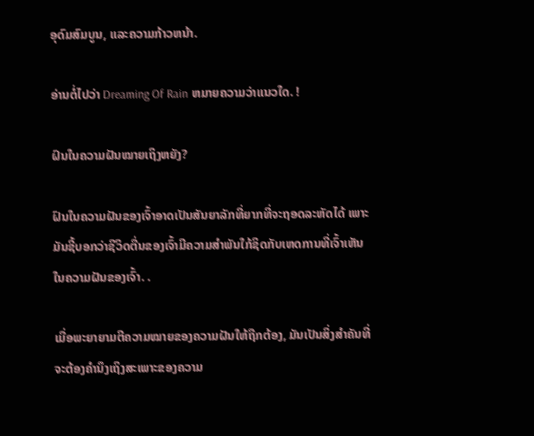ອຸດົມສົມບູນ, ແລະຄວາມກ້າວຫນ້າ.

ອ່ານຕໍ່ໄປວ່າ Dreaming Of Rain ຫມາຍຄວາມວ່າແນວໃດ. !

ຝົນໃນຄວາມຝັນໝາຍເຖິງຫຍັງ?

ຝົນໃນຄວາມຝັນຂອງເຈົ້າອາດເປັນສັນຍາລັກທີ່ຍາກທີ່ຈະຖອດລະຫັດໄດ້ ເພາະມັນຊີ້ບອກວ່າຊີວິດຕື່ນຂອງເຈົ້າມີຄວາມສໍາພັນໃກ້ຊິດກັບເຫດການທີ່ເຈົ້າເຫັນໃນຄວາມຝັນຂອງເຈົ້າ. .

ເມື່ອພະຍາຍາມຕີຄວາມໝາຍຂອງຄວາມຝັນໃຫ້ຖືກຕ້ອງ, ມັນເປັນສິ່ງສຳຄັນທີ່ຈະຕ້ອງຄຳນຶງເຖິງສະເພາະຂອງຄວາມ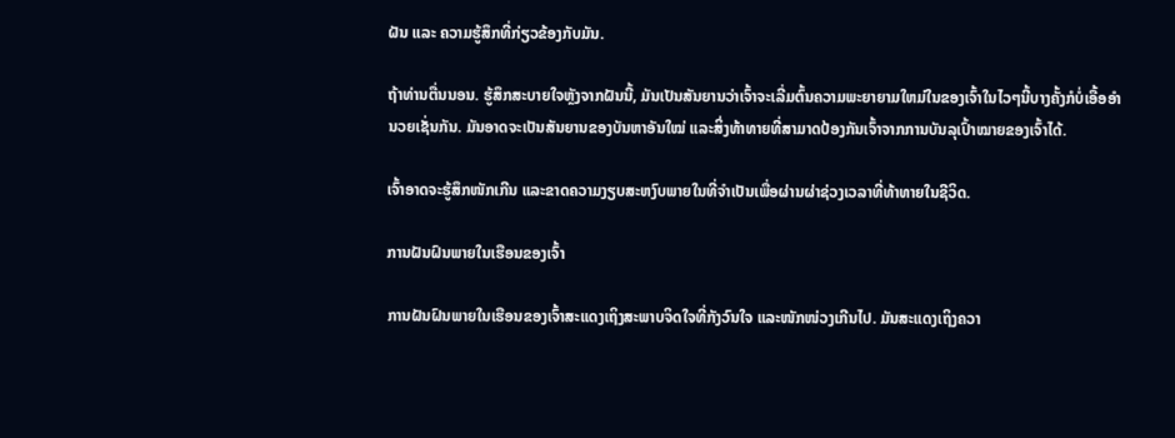ຝັນ ແລະ ຄວາມຮູ້ສຶກທີ່ກ່ຽວຂ້ອງກັບມັນ.

ຖ້າທ່ານຕື່ນນອນ. ຮູ້ສຶກສະບາຍໃຈຫຼັງຈາກຝັນນີ້, ມັນເປັນສັນຍານວ່າເຈົ້າຈະເລີ່ມຕົ້ນຄວາມພະຍາຍາມໃຫມ່ໃນຂອງເຈົ້າໃນໄວໆນີ້ບາງຄັ້ງກໍບໍ່ເອື້ອອໍານວຍເຊັ່ນກັນ. ມັນອາດຈະເປັນສັນຍານຂອງບັນຫາອັນໃໝ່ ແລະສິ່ງທ້າທາຍທີ່ສາມາດປ້ອງກັນເຈົ້າຈາກການບັນລຸເປົ້າໝາຍຂອງເຈົ້າໄດ້.

ເຈົ້າອາດຈະຮູ້ສຶກໜັກເກີນ ແລະຂາດຄວາມງຽບສະຫງົບພາຍໃນທີ່ຈຳເປັນເພື່ອຜ່ານຜ່າຊ່ວງເວລາທີ່ທ້າທາຍໃນຊີວິດ.

ການຝັນຝົນພາຍໃນເຮືອນຂອງເຈົ້າ

ການຝັນຝົນພາຍໃນເຮືອນຂອງເຈົ້າສະແດງເຖິງສະພາບຈິດໃຈທີ່ກັງວົນໃຈ ແລະໜັກໜ່ວງເກີນໄປ. ມັນສະແດງເຖິງຄວາ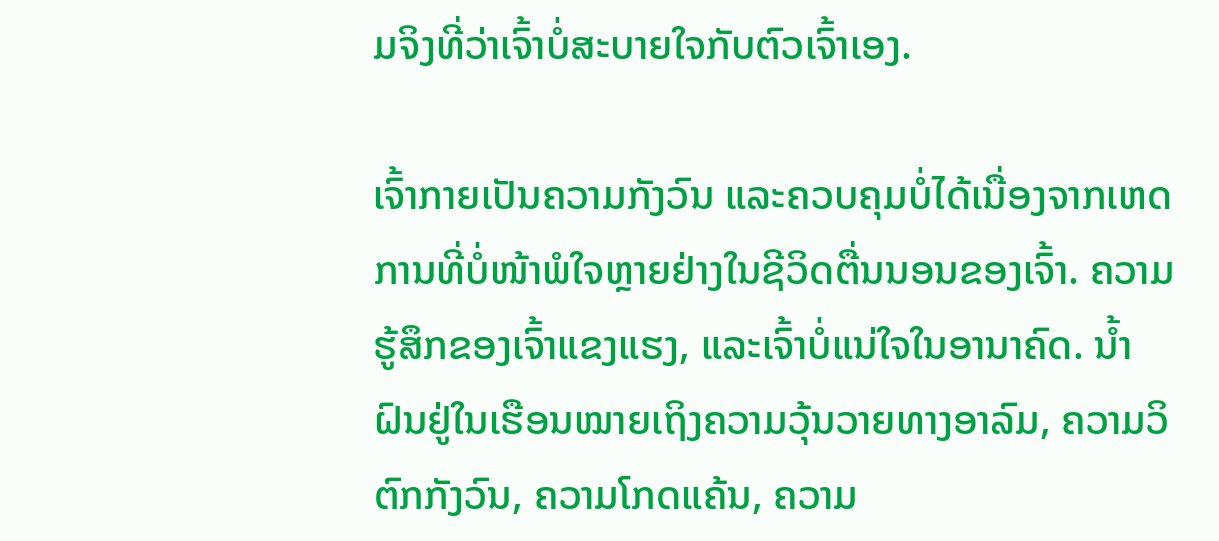ມຈິງທີ່ວ່າເຈົ້າບໍ່ສະບາຍໃຈກັບຕົວເຈົ້າເອງ.

ເຈົ້າກາຍເປັນຄວາມກັງວົນ ແລະຄວບຄຸມບໍ່ໄດ້ເນື່ອງຈາກເຫດການທີ່ບໍ່ໜ້າພໍໃຈຫຼາຍຢ່າງໃນຊີວິດຕື່ນນອນຂອງເຈົ້າ. ຄວາມຮູ້ສຶກຂອງເຈົ້າແຂງແຮງ, ແລະເຈົ້າບໍ່ແນ່ໃຈໃນອານາຄົດ. ນໍ້າຝົນຢູ່ໃນເຮືອນໝາຍເຖິງຄວາມວຸ້ນວາຍທາງອາລົມ, ຄວາມວິຕົກກັງວົນ, ຄວາມໂກດແຄ້ນ, ຄວາມ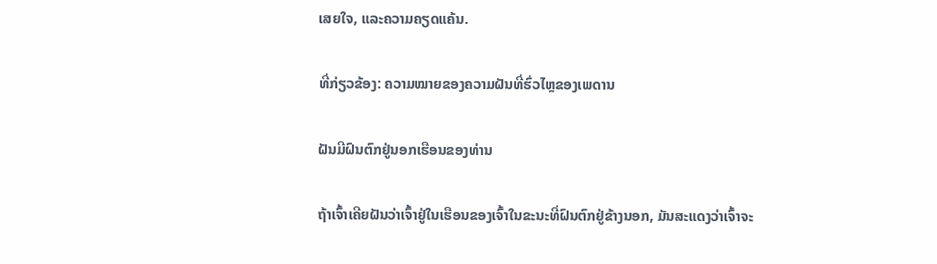ເສຍໃຈ, ແລະຄວາມຄຽດແຄ້ນ.

ທີ່ກ່ຽວຂ້ອງ: ຄວາມໝາຍຂອງຄວາມຝັນທີ່ຮົ່ວໄຫຼຂອງເພດານ

ຝັນມີຝົນຕົກຢູ່ນອກເຮືອນຂອງທ່ານ

ຖ້າເຈົ້າເຄີຍຝັນວ່າເຈົ້າຢູ່ໃນເຮືອນຂອງເຈົ້າໃນຂະນະທີ່ຝົນຕົກຢູ່ຂ້າງນອກ, ມັນສະແດງວ່າເຈົ້າຈະ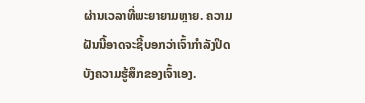ຜ່ານເວລາທີ່ພະຍາຍາມຫຼາຍ. ຄວາມຝັນນີ້ອາດຈະຊີ້ບອກວ່າເຈົ້າກຳລັງປິດບັງຄວາມຮູ້ສຶກຂອງເຈົ້າເອງ.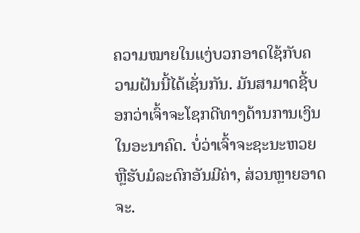ຄວາມໝາຍໃນແງ່ບວກອາດໃຊ້ກັບຄວາມຝັນນີ້ໄດ້ເຊັ່ນກັນ. ມັນສາມາດຊີ້ບອກວ່າເຈົ້າຈະໂຊກດີທາງດ້ານການເງິນໃນອະນາຄົດ. ບໍ່ວ່າເຈົ້າຈະຊະນະຫວຍ ຫຼືຮັບມໍລະດົກອັນມີຄ່າ, ສ່ວນຫຼາຍອາດຈະ.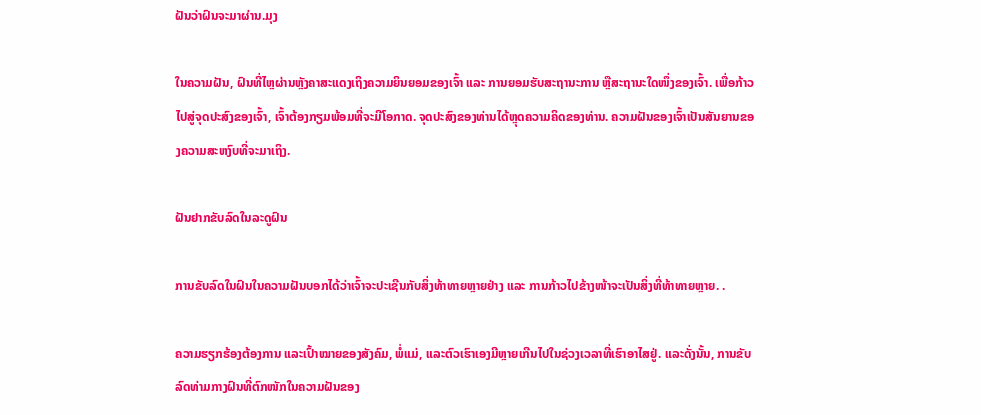ຝັນວ່າຝົນຈະມາຜ່ານ.ມຸງ

ໃນຄວາມຝັນ, ຝົນທີ່ໄຫຼຜ່ານຫຼັງຄາສະແດງເຖິງຄວາມຍິນຍອມຂອງເຈົ້າ ແລະ ການຍອມຮັບສະຖານະການ ຫຼືສະຖານະໃດໜຶ່ງຂອງເຈົ້າ. ເພື່ອກ້າວໄປສູ່ຈຸດປະສົງຂອງເຈົ້າ, ເຈົ້າຕ້ອງກຽມພ້ອມທີ່ຈະມີໂອກາດ. ຈຸດປະສົງຂອງທ່ານໄດ້ຫຼຸດຄວາມຄິດຂອງທ່ານ. ຄວາມຝັນຂອງເຈົ້າເປັນສັນຍານຂອງຄວາມສະຫງົບທີ່ຈະມາເຖິງ.

ຝັນຢາກຂັບລົດໃນລະດູຝົນ

ການຂັບລົດໃນຝົນໃນຄວາມຝັນບອກໄດ້ວ່າເຈົ້າຈະປະເຊີນກັບສິ່ງທ້າທາຍຫຼາຍຢ່າງ ແລະ ການກ້າວໄປຂ້າງໜ້າຈະເປັນສິ່ງທີ່ທ້າທາຍຫຼາຍ. .

ຄວາມຮຽກຮ້ອງຕ້ອງການ ແລະເປົ້າໝາຍຂອງສັງຄົມ, ພໍ່ແມ່, ແລະຕົວເຮົາເອງມີຫຼາຍເກີນໄປໃນຊ່ວງເວລາທີ່ເຮົາອາໄສຢູ່. ແລະດັ່ງນັ້ນ, ການຂັບລົດທ່າມກາງຝົນທີ່ຕົກໜັກໃນຄວາມຝັນຂອງ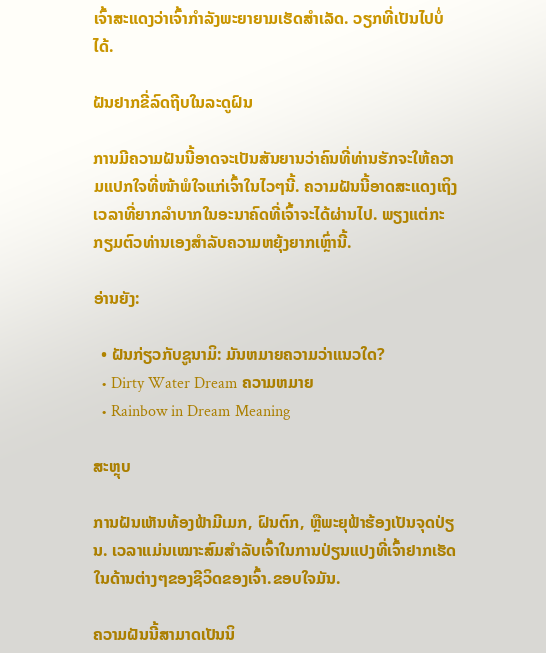ເຈົ້າສະແດງວ່າເຈົ້າກຳລັງພະຍາຍາມເຮັດສຳເລັດ. ວຽກທີ່ເປັນໄປບໍ່ໄດ້.

ຝັນຢາກຂີ່ລົດຖີບໃນລະດູຝົນ

ການມີຄວາມຝັນນີ້ອາດຈະເປັນສັນຍານວ່າຄົນທີ່ທ່ານຮັກຈະໃຫ້ຄວາມແປກໃຈທີ່ໜ້າພໍໃຈແກ່ເຈົ້າໃນໄວໆນີ້. ຄວາມຝັນນີ້ອາດສະແດງເຖິງເວລາທີ່ຍາກລຳບາກໃນອະນາຄົດທີ່ເຈົ້າຈະໄດ້ຜ່ານໄປ. ພຽງແຕ່ກະກຽມຕົວທ່ານເອງສໍາລັບຄວາມຫຍຸ້ງຍາກເຫຼົ່ານີ້.

ອ່ານຍັງ:

  • ຝັນກ່ຽວກັບຊູນາມິ: ມັນຫມາຍຄວາມວ່າແນວໃດ?
  • Dirty Water Dream ຄວາມຫມາຍ
  • Rainbow in Dream Meaning

ສະຫຼຸບ

ການຝັນເຫັນທ້ອງຟ້າມີເມກ, ຝົນຕົກ, ຫຼືພະຍຸຟ້າຮ້ອງເປັນຈຸດປ່ຽນ. ເວລາແມ່ນເໝາະສົມສຳລັບເຈົ້າໃນການປ່ຽນແປງທີ່ເຈົ້າຢາກເຮັດໃນດ້ານຕ່າງໆຂອງຊີວິດຂອງເຈົ້າ.ຂອບໃຈມັນ.

ຄວາມຝັນນີ້ສາມາດເປັນນິ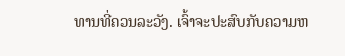ທານທີ່ຄວນລະວັງ. ເຈົ້າຈະປະສົບກັບຄວາມຫ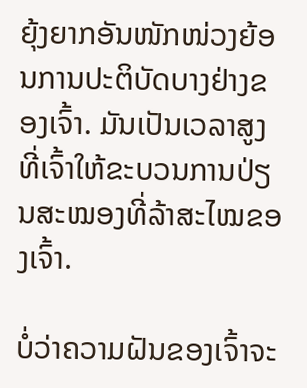ຍຸ້ງຍາກອັນໜັກໜ່ວງຍ້ອນການປະຕິບັດບາງຢ່າງຂອງເຈົ້າ. ມັນເປັນເວລາສູງທີ່ເຈົ້າໃຫ້ຂະບວນການປ່ຽນສະໝອງທີ່ລ້າສະໄໝຂອງເຈົ້າ.

ບໍ່ວ່າຄວາມຝັນຂອງເຈົ້າຈະ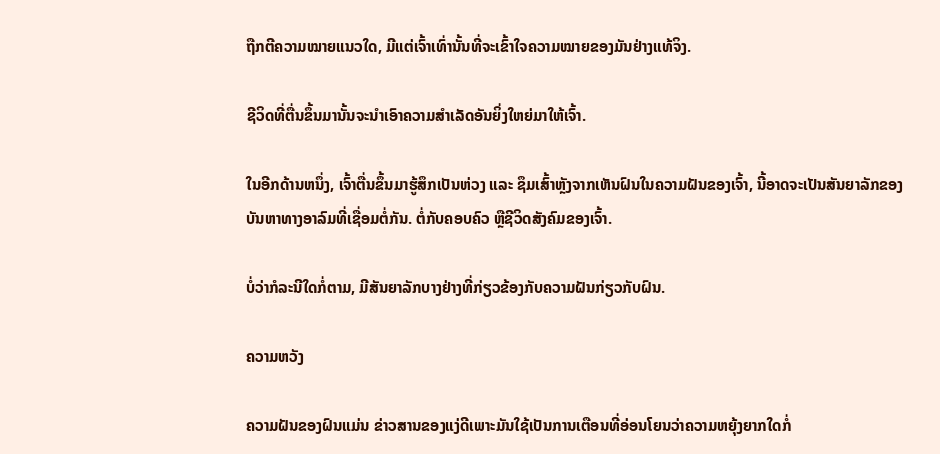ຖືກຕີຄວາມໝາຍແນວໃດ, ມີແຕ່ເຈົ້າເທົ່ານັ້ນທີ່ຈະເຂົ້າໃຈຄວາມໝາຍຂອງມັນຢ່າງແທ້ຈິງ.

ຊີວິດທີ່ຕື່ນຂຶ້ນມານັ້ນຈະນໍາເອົາຄວາມສໍາເລັດອັນຍິ່ງໃຫຍ່ມາໃຫ້ເຈົ້າ.

ໃນອີກດ້ານຫນຶ່ງ, ເຈົ້າຕື່ນຂຶ້ນມາຮູ້ສຶກເປັນຫ່ວງ ແລະ ຊຶມເສົ້າຫຼັງຈາກເຫັນຝົນໃນຄວາມຝັນຂອງເຈົ້າ, ນີ້ອາດຈະເປັນສັນຍາລັກຂອງບັນຫາທາງອາລົມທີ່ເຊື່ອມຕໍ່ກັນ. ຕໍ່ກັບຄອບຄົວ ຫຼືຊີວິດສັງຄົມຂອງເຈົ້າ.

ບໍ່ວ່າກໍລະນີໃດກໍ່ຕາມ, ມີສັນຍາລັກບາງຢ່າງທີ່ກ່ຽວຂ້ອງກັບຄວາມຝັນກ່ຽວກັບຝົນ.

ຄວາມຫວັງ

ຄວາມຝັນຂອງຝົນແມ່ນ ຂ່າວສານຂອງແງ່ດີເພາະມັນໃຊ້ເປັນການເຕືອນທີ່ອ່ອນໂຍນວ່າຄວາມຫຍຸ້ງຍາກໃດກໍ່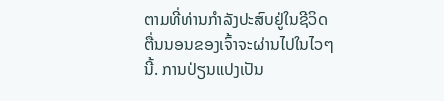ຕາມທີ່ທ່ານກໍາລັງປະສົບຢູ່ໃນຊີວິດຕື່ນນອນຂອງເຈົ້າຈະຜ່ານໄປໃນໄວໆນີ້. ການປ່ຽນແປງເປັນ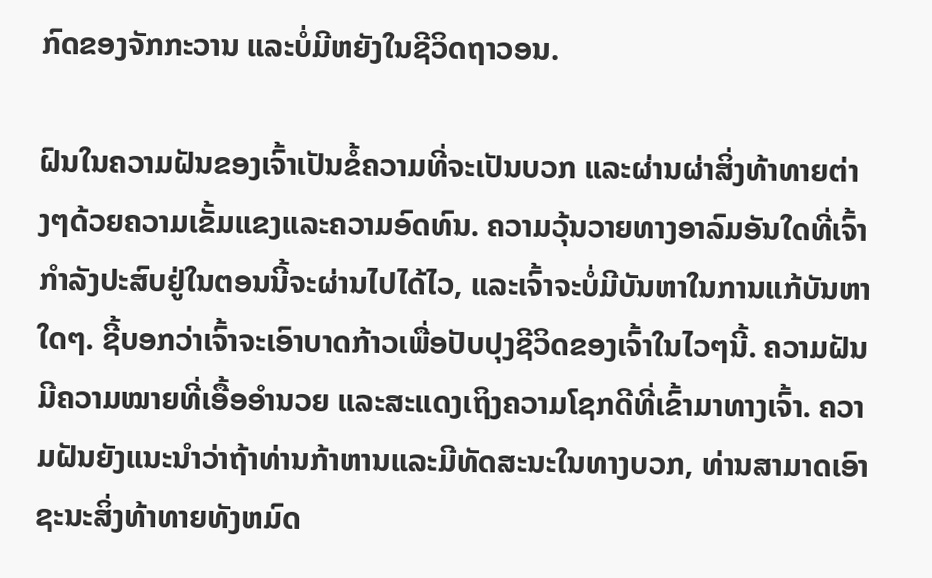ກົດຂອງຈັກກະວານ ແລະບໍ່ມີຫຍັງໃນຊີວິດຖາວອນ.

ຝົນໃນຄວາມຝັນຂອງເຈົ້າເປັນຂໍ້ຄວາມທີ່ຈະເປັນບວກ ແລະຜ່ານຜ່າສິ່ງທ້າທາຍຕ່າງໆດ້ວຍຄວາມເຂັ້ມແຂງແລະຄວາມອົດທົນ. ຄວາມວຸ້ນວາຍທາງອາລົມອັນໃດທີ່ເຈົ້າກຳລັງປະສົບຢູ່ໃນຕອນນີ້ຈະຜ່ານໄປໄດ້ໄວ, ແລະເຈົ້າຈະບໍ່ມີບັນຫາໃນການແກ້ບັນຫາໃດໆ. ຊີ້ບອກວ່າເຈົ້າຈະເອົາບາດກ້າວເພື່ອປັບປຸງຊີວິດຂອງເຈົ້າໃນໄວໆນີ້. ຄວາມຝັນມີຄວາມໝາຍທີ່ເອື້ອອຳນວຍ ແລະສະແດງເຖິງຄວາມໂຊກດີທີ່ເຂົ້າມາທາງເຈົ້າ. ຄວາມຝັນຍັງແນະນໍາວ່າຖ້າທ່ານກ້າຫານແລະມີທັດສະນະໃນທາງບວກ, ທ່ານສາມາດເອົາຊະນະສິ່ງທ້າທາຍທັງຫມົດ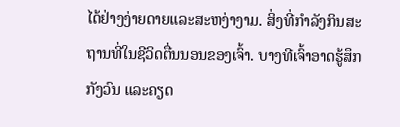ໄດ້ຢ່າງງ່າຍດາຍແລະສະຫງ່າງາມ. ສິ່ງທີ່ກໍາລັງກິນສະຖານທີ່ໃນຊີວິດຕື່ນນອນຂອງເຈົ້າ. ບາງທີເຈົ້າອາດຮູ້ສຶກກັງວົນ ແລະຄຽດ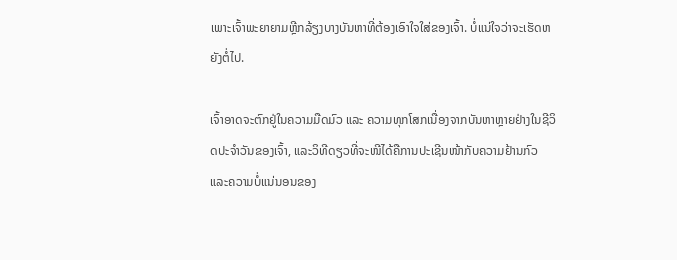ເພາະເຈົ້າພະຍາຍາມຫຼີກລ້ຽງບາງບັນຫາທີ່ຕ້ອງເອົາໃຈໃສ່ຂອງເຈົ້າ. ບໍ່ແນ່ໃຈວ່າຈະເຮັດຫຍັງຕໍ່ໄປ.

ເຈົ້າອາດຈະຕົກຢູ່ໃນຄວາມມືດມົວ ແລະ ຄວາມທຸກໂສກເນື່ອງຈາກບັນຫາຫຼາຍຢ່າງໃນຊີວິດປະຈຳວັນຂອງເຈົ້າ, ແລະວິທີດຽວທີ່ຈະໜີໄດ້ຄືການປະເຊີນໜ້າກັບຄວາມຢ້ານກົວ ແລະຄວາມບໍ່ແນ່ນອນຂອງ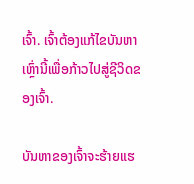ເຈົ້າ. ເຈົ້າຕ້ອງແກ້ໄຂບັນຫາເຫຼົ່ານີ້ເພື່ອກ້າວໄປສູ່ຊີວິດຂອງເຈົ້າ.

ບັນຫາຂອງເຈົ້າຈະຮ້າຍແຮ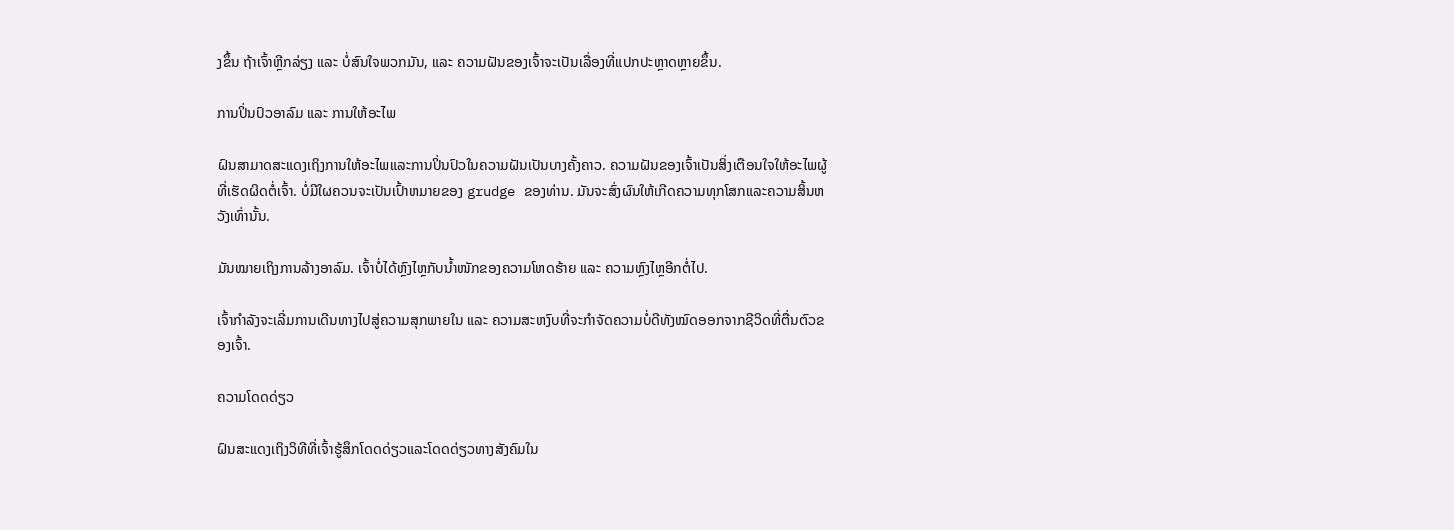ງຂຶ້ນ ຖ້າເຈົ້າຫຼີກລ່ຽງ ແລະ ບໍ່ສົນໃຈພວກມັນ, ແລະ ຄວາມຝັນຂອງເຈົ້າຈະເປັນເລື່ອງທີ່ແປກປະຫຼາດຫຼາຍຂຶ້ນ.

ການປິ່ນປົວອາລົມ ແລະ ການໃຫ້ອະໄພ

ຝົນສາມາດສະແດງເຖິງການໃຫ້ອະໄພແລະການປິ່ນປົວໃນຄວາມຝັນເປັນບາງຄັ້ງຄາວ. ຄວາມຝັນຂອງເຈົ້າເປັນສິ່ງເຕືອນໃຈໃຫ້ອະໄພຜູ້ທີ່ເຮັດຜິດຕໍ່ເຈົ້າ. ບໍ່ມີໃຜຄວນຈະເປັນເປົ້າຫມາຍຂອງ grudge ຂອງທ່ານ. ມັນຈະສົ່ງຜົນໃຫ້ເກີດຄວາມທຸກໂສກແລະຄວາມສິ້ນຫວັງເທົ່ານັ້ນ.

ມັນໝາຍເຖິງການລ້າງອາລົມ. ເຈົ້າບໍ່ໄດ້ຫຼົງໄຫຼກັບນໍ້າໜັກຂອງຄວາມໂຫດຮ້າຍ ແລະ ຄວາມຫຼົງໄຫຼອີກຕໍ່ໄປ.

ເຈົ້າກຳລັງຈະເລີ່ມການເດີນທາງໄປສູ່ຄວາມສຸກພາຍໃນ ແລະ ຄວາມສະຫງົບທີ່ຈະກຳຈັດຄວາມບໍ່ດີທັງໝົດອອກຈາກຊີວິດທີ່ຕື່ນຕົວຂອງເຈົ້າ.

ຄວາມໂດດດ່ຽວ

ຝົນສະແດງເຖິງວິທີທີ່ເຈົ້າຮູ້ສຶກໂດດດ່ຽວແລະໂດດດ່ຽວທາງສັງຄົມໃນ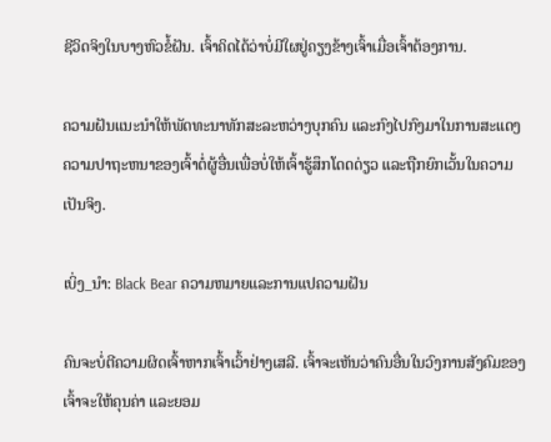ຊີວິດຈິງໃນບາງຫົວຂໍ້ຝັນ. ເຈົ້າຄິດໄດ້ວ່າບໍ່ມີໃຜຢູ່ຄຽງຂ້າງເຈົ້າເມື່ອເຈົ້າຕ້ອງການ.

ຄວາມຝັນແນະນຳໃຫ້ພັດທະນາທັກສະລະຫວ່າງບຸກຄົນ ແລະກົງໄປກົງມາໃນການສະແດງຄວາມປາຖະຫນາຂອງເຈົ້າຕໍ່ຜູ້ອື່ນເພື່ອບໍ່ໃຫ້ເຈົ້າຮູ້ສຶກໂດດດ່ຽວ ແລະຖືກຍົກເວັ້ນໃນຄວາມເປັນຈິງ.

ເບິ່ງ_ນຳ: Black Bear ຄວາມຫມາຍແລະການແປຄວາມຝັນ

ຄົນຈະບໍ່ຕີຄວາມຜິດເຈົ້າຫາກເຈົ້າເວົ້າຢ່າງເສລີ. ເຈົ້າຈະເຫັນວ່າຄົນອື່ນໃນວົງການສັງຄົມຂອງເຈົ້າຈະໃຫ້ຄຸນຄ່າ ແລະຍອມ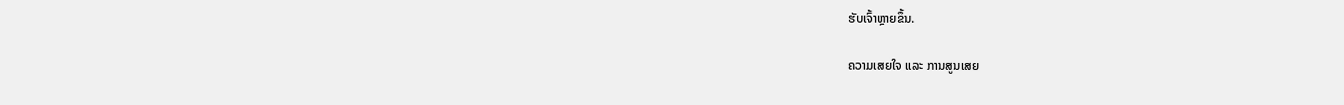ຮັບເຈົ້າຫຼາຍຂຶ້ນ.

ຄວາມເສຍໃຈ ແລະ ການສູນເສຍ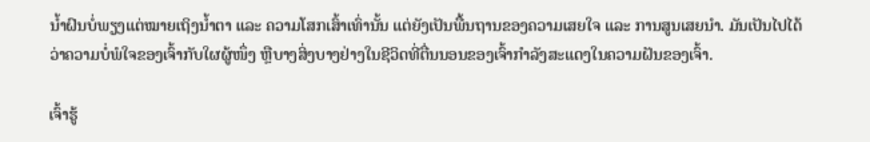ນໍ້າຝົນບໍ່ພຽງແຕ່ໝາຍເຖິງນໍ້າຕາ ແລະ ຄວາມໂສກເສົ້າເທົ່ານັ້ນ ແຕ່ຍັງເປັນພື້ນຖານຂອງຄວາມເສຍໃຈ ແລະ ການສູນເສຍນຳ. ມັນເປັນໄປໄດ້ວ່າຄວາມບໍ່ພໍໃຈຂອງເຈົ້າກັບໃຜຜູ້ໜຶ່ງ ຫຼືບາງສິ່ງບາງຢ່າງໃນຊີວິດທີ່ຕື່ນນອນຂອງເຈົ້າກຳລັງສະແດງໃນຄວາມຝັນຂອງເຈົ້າ.

ເຈົ້າຮູ້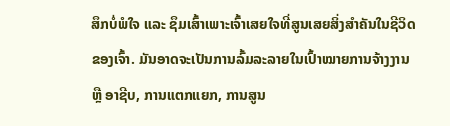ສຶກບໍ່ພໍໃຈ ແລະ ຊຶມເສົ້າເພາະເຈົ້າເສຍໃຈທີ່ສູນເສຍສິ່ງສຳຄັນໃນຊີວິດຂອງເຈົ້າ. ມັນອາດຈະເປັນການລົ້ມລະລາຍໃນເປົ້າໝາຍການຈ້າງງານ ຫຼື ອາຊີບ, ການແຕກແຍກ, ການສູນ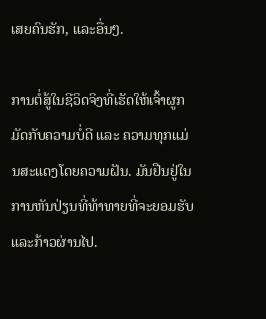ເສຍຄົນຮັກ, ແລະອື່ນໆ.

ການຕໍ່ສູ້ໃນຊີວິດຈິງທີ່ເຮັດໃຫ້ເຈົ້າຜູກມັດກັບຄວາມບໍ່ດີ ແລະ ຄວາມທຸກແມ່ນສະແດງໂດຍຄວາມຝັນ. ມັນຢືນຢູ່ໃນການຫັນປ່ຽນທີ່ທ້າທາຍທີ່ຈະຍອມຮັບ ແລະກ້າວຜ່ານໄປ.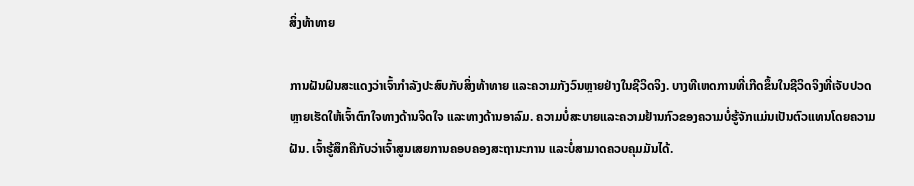ສິ່ງທ້າທາຍ

ການຝັນຝົນສະແດງວ່າເຈົ້າກໍາລັງປະສົບກັບສິ່ງທ້າທາຍ ແລະຄວາມກັງວົນຫຼາຍຢ່າງໃນຊີວິດຈິງ. ບາງທີເຫດການທີ່ເກີດຂຶ້ນໃນຊີວິດຈິງທີ່ເຈັບປວດຫຼາຍເຮັດໃຫ້ເຈົ້າຕົກໃຈທາງດ້ານຈິດໃຈ ແລະທາງດ້ານອາລົມ. ຄວາມບໍ່ສະບາຍແລະຄວາມຢ້ານກົວຂອງຄວາມບໍ່ຮູ້ຈັກແມ່ນເປັນຕົວແທນໂດຍຄວາມຝັນ. ເຈົ້າຮູ້ສຶກຄືກັບວ່າເຈົ້າສູນເສຍການຄອບຄອງສະຖານະການ ແລະບໍ່ສາມາດຄວບຄຸມມັນໄດ້.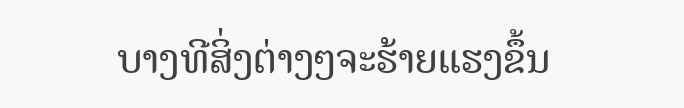ບາງທີສິ່ງຕ່າງໆຈະຮ້າຍແຮງຂຶ້ນ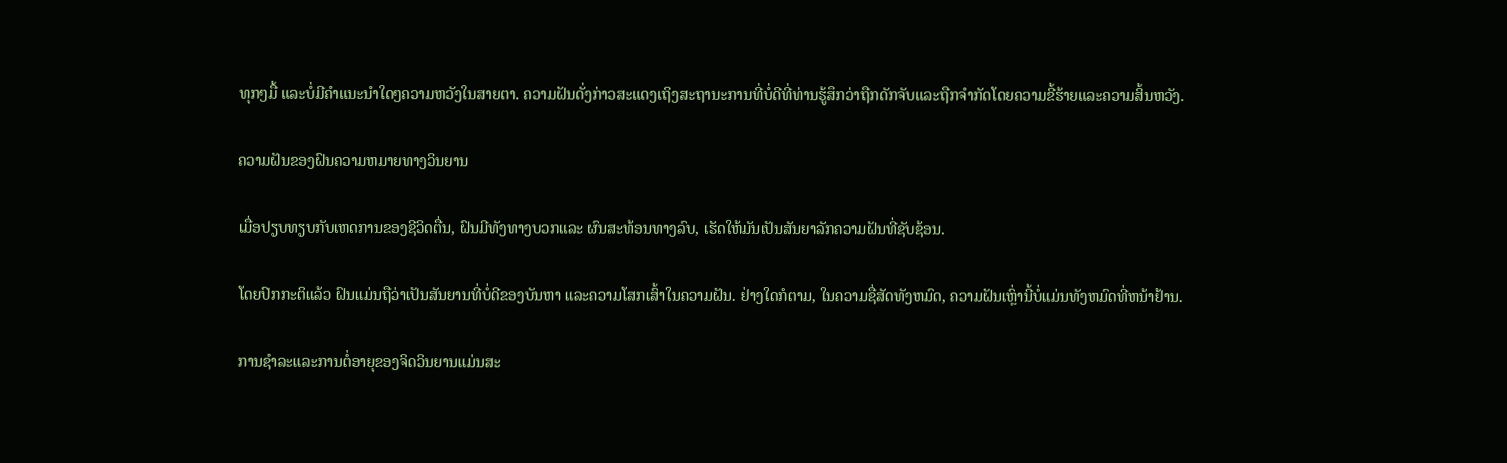ທຸກໆມື້ ແລະບໍ່ມີຄຳແນະນຳໃດໆຄວາມຫວັງໃນສາຍຕາ. ຄວາມຝັນດັ່ງກ່າວສະແດງເຖິງສະຖານະການທີ່ບໍ່ດີທີ່ທ່ານຮູ້ສຶກວ່າຖືກດັກຈັບແລະຖືກຈໍາກັດໂດຍຄວາມຂີ້ຮ້າຍແລະຄວາມສິ້ນຫວັງ.

ຄວາມຝັນຂອງຝົນຄວາມຫມາຍທາງວິນຍານ

ເມື່ອປຽບທຽບກັບເຫດການຂອງຊີວິດຕື່ນ, ຝົນມີທັງທາງບວກແລະ ຜົນສະທ້ອນທາງລົບ, ເຮັດໃຫ້ມັນເປັນສັນຍາລັກຄວາມຝັນທີ່ຊັບຊ້ອນ.

ໂດຍປົກກະຕິແລ້ວ ຝົນແມ່ນຖືວ່າເປັນສັນຍານທີ່ບໍ່ດີຂອງບັນຫາ ແລະຄວາມໂສກເສົ້າໃນຄວາມຝັນ. ຢ່າງໃດກໍຕາມ, ໃນຄວາມຊື່ສັດທັງຫມົດ, ຄວາມຝັນເຫຼົ່ານີ້ບໍ່ແມ່ນທັງຫມົດທີ່ຫນ້າຢ້ານ.

ການຊໍາລະແລະການຕໍ່ອາຍຸຂອງຈິດວິນຍານແມ່ນສະ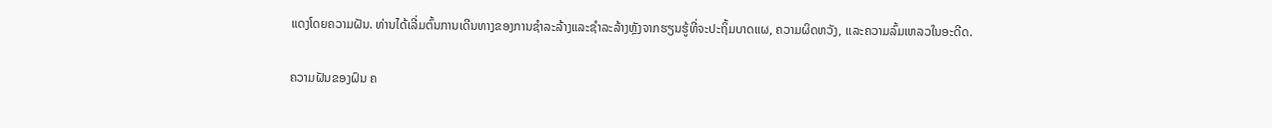ແດງໂດຍຄວາມຝັນ. ທ່ານໄດ້ເລີ່ມຕົ້ນການເດີນທາງຂອງການຊໍາລະລ້າງແລະຊໍາລະລ້າງຫຼັງຈາກຮຽນຮູ້ທີ່ຈະປະຖິ້ມບາດແຜ, ຄວາມຜິດຫວັງ, ແລະຄວາມລົ້ມເຫລວໃນອະດີດ.

ຄວາມຝັນຂອງຝົນ ຄ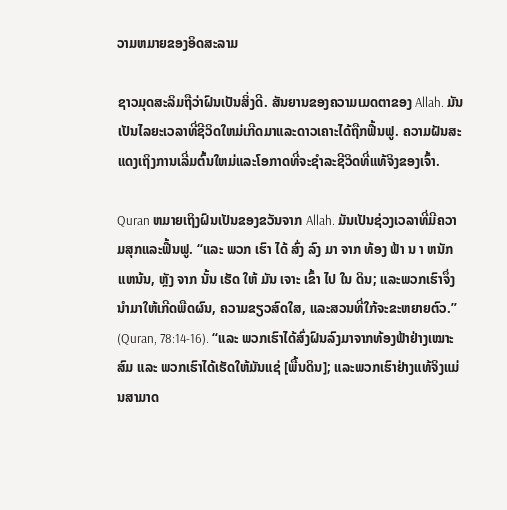ວາມຫມາຍຂອງອິດສະລາມ

ຊາວມຸດສະລິມຖືວ່າຝົນເປັນສິ່ງດີ. ສັນຍານຂອງຄວາມເມດຕາຂອງ Allah. ມັນເປັນໄລຍະເວລາທີ່ຊີວິດໃຫມ່ເກີດມາແລະດາວເຄາະໄດ້ຖືກຟື້ນຟູ. ຄວາມຝັນສະແດງເຖິງການເລີ່ມຕົ້ນໃຫມ່ແລະໂອກາດທີ່ຈະຊໍາລະຊີວິດທີ່ແທ້ຈິງຂອງເຈົ້າ.

Quran ຫມາຍເຖິງຝົນເປັນຂອງຂວັນຈາກ Allah. ມັນເປັນຊ່ວງເວລາທີ່ມີຄວາມສຸກແລະຟື້ນຟູ. “ແລະ ພວກ ເຮົາ ໄດ້ ສົ່ງ ລົງ ມາ ຈາກ ທ້ອງ ຟ້າ ນ າ ຫນັກ ແຫນ້ນ, ຫຼັງ ຈາກ ນັ້ນ ເຮັດ ໃຫ້ ມັນ ເຈາະ ເຂົ້າ ໄປ ໃນ ດິນ; ແລະພວກເຮົາຈຶ່ງນຳມາໃຫ້ເກີດພືດຜົນ, ຄວາມຂຽວສົດໃສ, ແລະສວນທີ່ໃກ້ຈະຂະຫຍາຍຕົວ.” (Quran, 78:14-16). “ແລະ ພວກເຮົາໄດ້ສົ່ງຝົນລົງມາຈາກທ້ອງຟ້າຢ່າງເໝາະສົມ ແລະ ພວກເຮົາໄດ້ເຮັດໃຫ້ມັນແຊ່ [ພື້ນດິນ]; ແລະພວກເຮົາຢ່າງແທ້ຈິງແມ່ນສາມາດ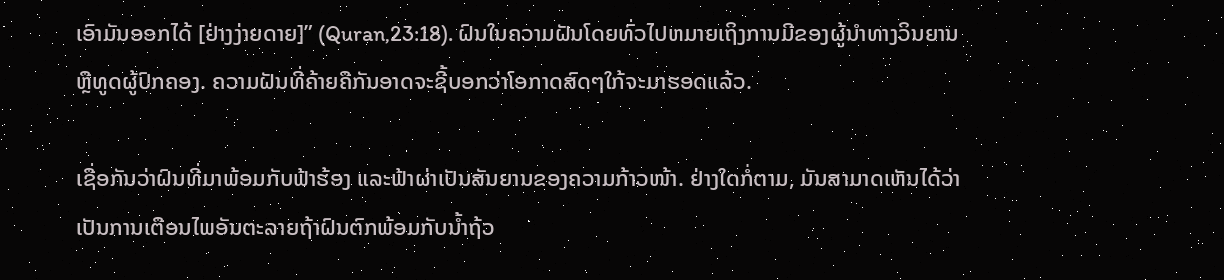ເອົາມັນອອກໄດ້ [ຢ່າງງ່າຍດາຍ]” (Quran,23:18). ຝົນໃນຄວາມຝັນໂດຍທົ່ວໄປຫມາຍເຖິງການມີຂອງຜູ້ນໍາທາງວິນຍານຫຼືທູດຜູ້ປົກຄອງ. ຄວາມຝັນທີ່ຄ້າຍຄືກັນອາດຈະຊີ້ບອກວ່າໂອກາດສົດໆໃກ້ຈະມາຮອດແລ້ວ.

ເຊື່ອກັນວ່າຝົນທີ່ມາພ້ອມກັບຟ້າຮ້ອງ ແລະຟ້າຜ່າເປັນສັນຍານຂອງຄວາມກ້າວໜ້າ. ຢ່າງໃດກໍ່ຕາມ, ມັນສາມາດເຫັນໄດ້ວ່າເປັນການເຕືອນໄພອັນຕະລາຍຖ້າຝົນຕົກພ້ອມກັບນໍ້າຖ້ວ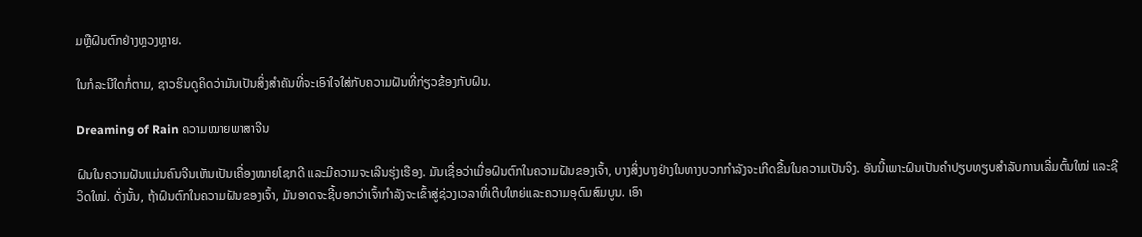ມຫຼືຝົນຕົກຢ່າງຫຼວງຫຼາຍ.

ໃນກໍລະນີໃດກໍ່ຕາມ, ຊາວຮິນດູຄິດວ່າມັນເປັນສິ່ງສໍາຄັນທີ່ຈະເອົາໃຈໃສ່ກັບຄວາມຝັນທີ່ກ່ຽວຂ້ອງກັບຝົນ.

Dreaming of Rain ຄວາມໝາຍພາສາຈີນ

ຝົນໃນຄວາມຝັນແມ່ນຄົນຈີນເຫັນເປັນເຄື່ອງໝາຍໂຊກດີ ແລະມີຄວາມຈະເລີນຮຸ່ງເຮືອງ. ມັນເຊື່ອວ່າເມື່ອຝົນຕົກໃນຄວາມຝັນຂອງເຈົ້າ, ບາງສິ່ງບາງຢ່າງໃນທາງບວກກໍາລັງຈະເກີດຂື້ນໃນຄວາມເປັນຈິງ. ອັນນີ້ເພາະຝົນເປັນຄຳປຽບທຽບສຳລັບການເລີ່ມຕົ້ນໃໝ່ ແລະຊີວິດໃໝ່. ດັ່ງນັ້ນ, ຖ້າຝົນຕົກໃນຄວາມຝັນຂອງເຈົ້າ, ມັນອາດຈະຊີ້ບອກວ່າເຈົ້າກໍາລັງຈະເຂົ້າສູ່ຊ່ວງເວລາທີ່ເຕີບໃຫຍ່ແລະຄວາມອຸດົມສົມບູນ. ເອົາ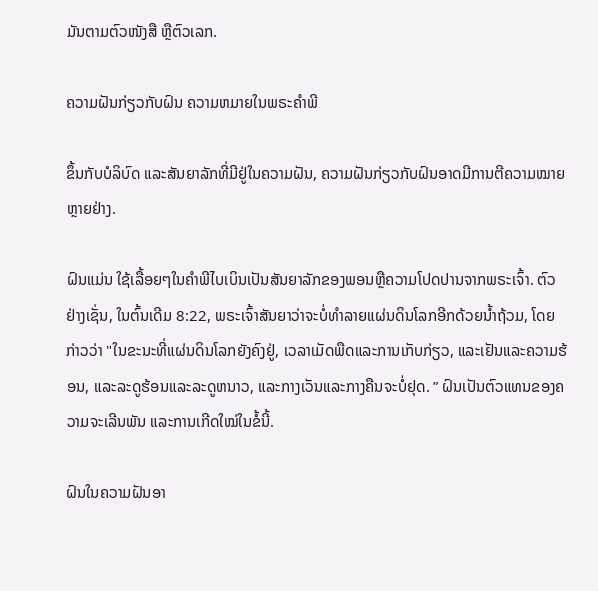ມັນຕາມຕົວໜັງສື ຫຼືຕົວເລກ.

ຄວາມຝັນກ່ຽວກັບຝົນ ຄວາມຫມາຍໃນພຣະຄໍາພີ

ຂຶ້ນກັບບໍລິບົດ ແລະສັນຍາລັກທີ່ມີຢູ່ໃນຄວາມຝັນ, ຄວາມຝັນກ່ຽວກັບຝົນອາດມີການຕີຄວາມໝາຍຫຼາຍຢ່າງ.

ຝົນແມ່ນ ໃຊ້ເລື້ອຍໆໃນຄໍາພີໄບເບິນເປັນສັນຍາລັກຂອງພອນຫຼືຄວາມໂປດປານຈາກພຣະເຈົ້າ. ຕົວຢ່າງເຊັ່ນ, ໃນຕົ້ນເດີມ 8:22, ພຣະເຈົ້າສັນຍາວ່າຈະບໍ່ທໍາລາຍແຜ່ນດິນໂລກອີກດ້ວຍນ້ຳຖ້ວມ, ໂດຍກ່າວວ່າ "ໃນຂະນະທີ່ແຜ່ນດິນໂລກຍັງຄົງຢູ່, ເວລາເມັດພືດແລະການເກັບກ່ຽວ, ແລະເຢັນແລະຄວາມຮ້ອນ, ແລະລະດູຮ້ອນແລະລະດູຫນາວ, ແລະກາງເວັນແລະກາງຄືນຈະບໍ່ຢຸດ. ” ຝົນເປັນຕົວແທນຂອງຄວາມຈະເລີນພັນ ແລະການເກີດໃໝ່ໃນຂໍ້ນີ້.

ຝົນໃນຄວາມຝັນອາ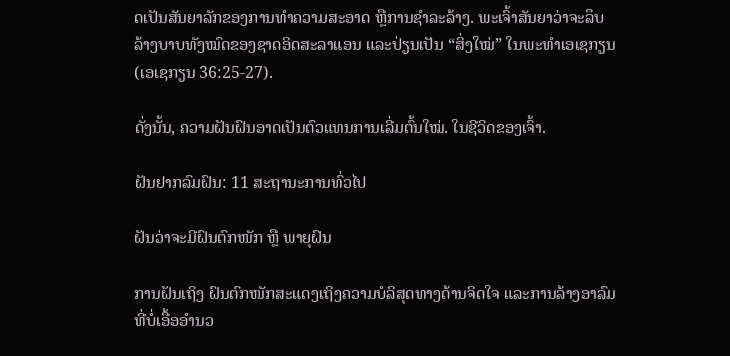ດເປັນສັນຍາລັກຂອງການທໍາຄວາມສະອາດ ຫຼືການຊໍາລະລ້າງ. ພະເຈົ້າສັນຍາວ່າຈະລຶບລ້າງບາບທັງໝົດຂອງຊາດອິດສະລາແອນ ແລະປ່ຽນເປັນ “ສິ່ງໃໝ່” ໃນພະທຳເອເຊກຽນ (ເອເຊກຽນ 36:25-27).

ດັ່ງນັ້ນ, ຄວາມຝັນຝົນອາດເປັນຕົວແທນການເລີ່ມຕົ້ນໃໝ່. ໃນຊີວິດຂອງເຈົ້າ.

ຝັນຢາກລົມຝົນ: 11 ສະຖານະການທົ່ວໄປ

ຝັນວ່າຈະມີຝົນຕົກໜັກ ຫຼື ພາຍຸຝົນ

ການຝັນເຖິງ ຝົນຕົກໜັກສະແດງເຖິງຄວາມບໍລິສຸດທາງດ້ານຈິດໃຈ ແລະການລ້າງອາລົມທີ່ບໍ່ເອື້ອອໍານວ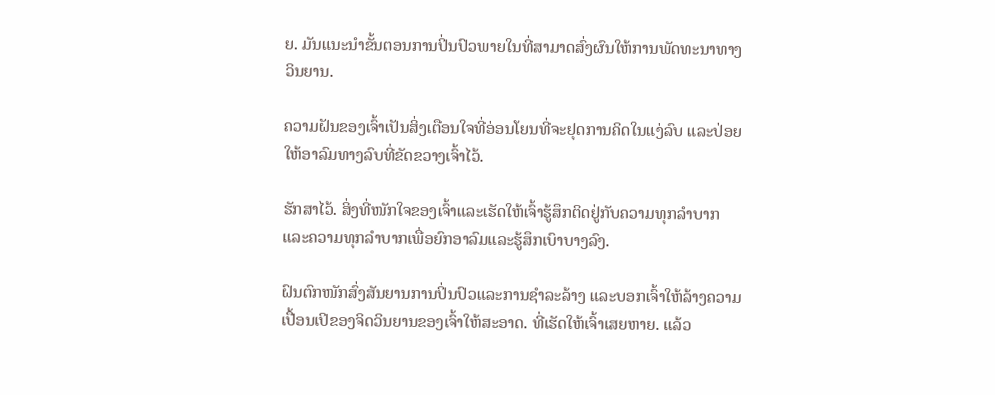ຍ. ມັນແນະນໍາຂັ້ນຕອນການປິ່ນປົວພາຍໃນທີ່ສາມາດສົ່ງຜົນໃຫ້ການພັດທະນາທາງວິນຍານ.

ຄວາມຝັນຂອງເຈົ້າເປັນສິ່ງເຕືອນໃຈທີ່ອ່ອນໂຍນທີ່ຈະຢຸດການຄິດໃນແງ່ລົບ ແລະປ່ອຍໃຫ້ອາລົມທາງລົບທີ່ຂັດຂວາງເຈົ້າໄວ້.

ຮັກສາໄວ້. ສິ່ງທີ່ໜັກໃຈຂອງເຈົ້າແລະເຮັດໃຫ້ເຈົ້າຮູ້ສຶກຕິດຢູ່ກັບຄວາມທຸກລຳບາກແລະຄວາມທຸກລຳບາກເພື່ອຍົກອາລົມແລະຮູ້ສຶກເບົາບາງລົງ.

ຝົນຕົກໜັກສົ່ງສັນຍານການປິ່ນປົວແລະການຊຳລະລ້າງ ແລະບອກເຈົ້າໃຫ້ລ້າງຄວາມເປື້ອນເປິຂອງຈິດວິນຍານຂອງເຈົ້າໃຫ້ສະອາດ. ທີ່ເຮັດໃຫ້ເຈົ້າເສຍຫາຍ. ແລ້ວ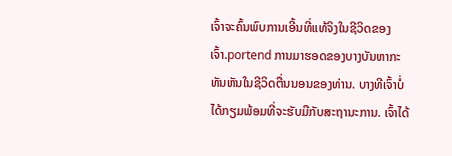ເຈົ້າຈະຄົ້ນພົບການເອີ້ນທີ່ແທ້ຈິງໃນຊີວິດຂອງເຈົ້າ.portend ການມາຮອດຂອງບາງບັນຫາກະທັນຫັນໃນຊີວິດຕື່ນນອນຂອງທ່ານ. ບາງທີເຈົ້າບໍ່ໄດ້ກຽມພ້ອມທີ່ຈະຮັບມືກັບສະຖານະການ. ເຈົ້າໄດ້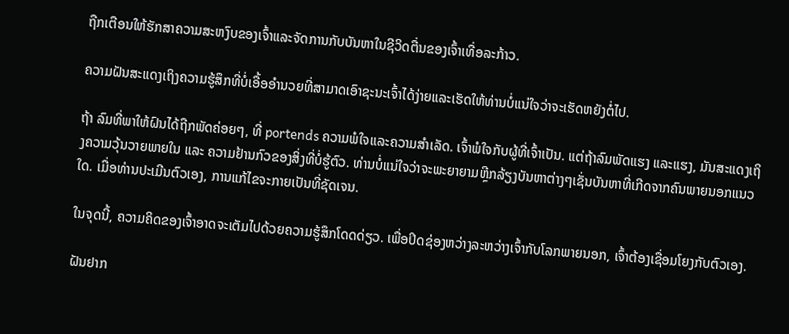ຖືກເຕືອນໃຫ້ຮັກສາຄວາມສະຫງົບຂອງເຈົ້າແລະຈັດການກັບບັນຫາໃນຊີວິດຕື່ນຂອງເຈົ້າເທື່ອລະກ້າວ.

ຄວາມຝັນສະແດງເຖິງຄວາມຮູ້ສຶກທີ່ບໍ່ເອື້ອອໍານວຍທີ່ສາມາດເອົາຊະນະເຈົ້າໄດ້ງ່າຍແລະເຮັດໃຫ້ທ່ານບໍ່ແນ່ໃຈວ່າຈະເຮັດຫຍັງຕໍ່ໄປ.

ຖ້າ ລົມທີ່ພາໃຫ້ຝົນໄດ້ຖືກພັດຄ່ອຍໆ, ທີ່ portends ຄວາມພໍໃຈແລະຄວາມສໍາເລັດ. ເຈົ້າພໍໃຈກັບຜູ້ທີ່ເຈົ້າເປັນ. ແຕ່ຖ້າລົມພັດແຮງ ແລະແຮງ, ມັນສະແດງເຖິງຄວາມວຸ້ນວາຍພາຍໃນ ແລະ ຄວາມຢ້ານກົວຂອງສິ່ງທີ່ບໍ່ຮູ້ຕົວ. ທ່ານບໍ່ແນ່ໃຈວ່າຈະພະຍາຍາມຫຼີກລ້ຽງບັນຫາຕ່າງໆເຊັ່ນບັນຫາທີ່ເກີດຈາກຄົນພາຍນອກແນວໃດ. ເມື່ອທ່ານປະເມີນຕົວເອງ, ການແກ້ໄຂຈະກາຍເປັນທີ່ຊັດເຈນ.

ໃນຈຸດນີ້, ຄວາມຄິດຂອງເຈົ້າອາດຈະເຕັມໄປດ້ວຍຄວາມຮູ້ສຶກໂດດດ່ຽວ. ເພື່ອປິດຊ່ອງຫວ່າງລະຫວ່າງເຈົ້າກັບໂລກພາຍນອກ, ເຈົ້າຕ້ອງເຊື່ອມໂຍງກັບຕົວເອງ.

ຝັນຢາກ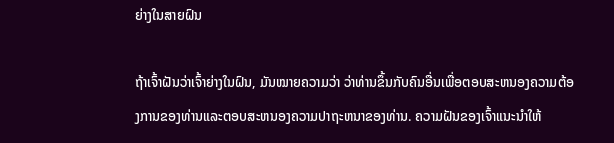ຍ່າງໃນສາຍຝົນ

ຖ້າເຈົ້າຝັນວ່າເຈົ້າຍ່າງໃນຝົນ, ມັນໝາຍຄວາມວ່າ ວ່າທ່ານຂຶ້ນກັບຄົນອື່ນເພື່ອຕອບສະຫນອງຄວາມຕ້ອງການຂອງທ່ານແລະຕອບສະຫນອງຄວາມປາຖະຫນາຂອງທ່ານ. ຄວາມຝັນຂອງເຈົ້າແນະນຳໃຫ້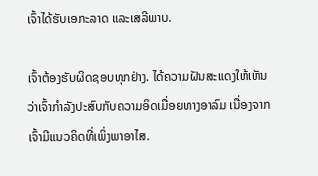ເຈົ້າໄດ້ຮັບເອກະລາດ ແລະເສລີພາບ.

ເຈົ້າຕ້ອງຮັບຜິດຊອບທຸກຢ່າງ. ໄດ້ຄວາມຝັນສະແດງໃຫ້ເຫັນວ່າເຈົ້າກຳລັງປະສົບກັບຄວາມອິດເມື່ອຍທາງອາລົມ ເນື່ອງຈາກເຈົ້າມີແນວຄິດທີ່ເພິ່ງພາອາໄສ.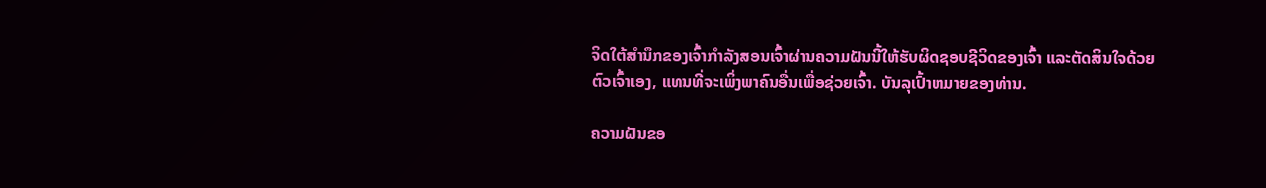ຈິດໃຕ້ສຳນຶກຂອງເຈົ້າກຳລັງສອນເຈົ້າຜ່ານຄວາມຝັນນີ້ໃຫ້ຮັບຜິດຊອບຊີວິດຂອງເຈົ້າ ແລະຕັດສິນໃຈດ້ວຍຕົວເຈົ້າເອງ, ແທນທີ່ຈະເພິ່ງພາຄົນອື່ນເພື່ອຊ່ວຍເຈົ້າ. ບັນລຸເປົ້າຫມາຍຂອງທ່ານ.

ຄວາມຝັນຂອ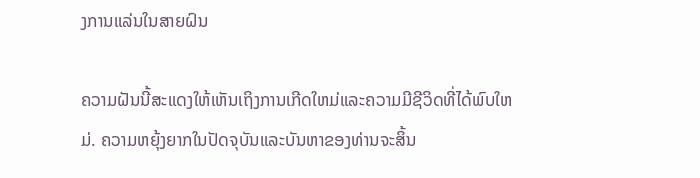ງການແລ່ນໃນສາຍຝົນ

ຄວາມຝັນນີ້ສະແດງໃຫ້ເຫັນເຖິງການເກີດໃຫມ່ແລະຄວາມມີຊີວິດທີ່ໄດ້ພົບໃຫມ່. ຄວາມຫຍຸ້ງຍາກໃນປັດຈຸບັນແລະບັນຫາຂອງທ່ານຈະສິ້ນ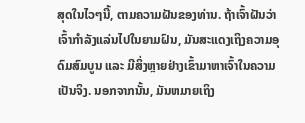ສຸດໃນໄວໆນີ້, ຕາມຄວາມຝັນຂອງທ່ານ. ຖ້າເຈົ້າຝັນວ່າເຈົ້າກຳລັງແລ່ນໄປໃນຍາມຝົນ, ມັນສະແດງເຖິງຄວາມອຸດົມສົມບູນ ແລະ ມີສິ່ງຫຼາຍຢ່າງເຂົ້າມາຫາເຈົ້າໃນຄວາມເປັນຈິງ. ນອກຈາກນັ້ນ, ມັນຫມາຍເຖິງ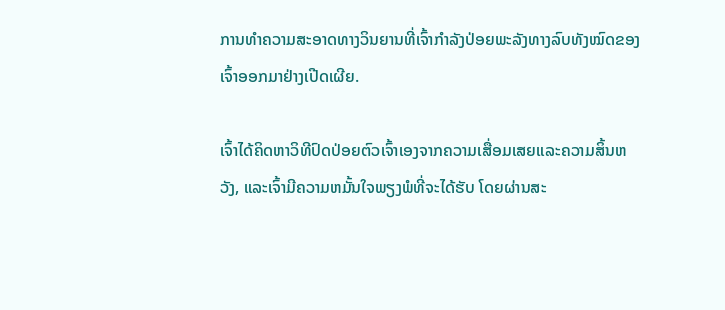ການທໍາຄວາມສະອາດທາງວິນຍານທີ່ເຈົ້າກໍາລັງປ່ອຍພະລັງທາງລົບທັງໝົດຂອງເຈົ້າອອກມາຢ່າງເປີດເຜີຍ.

ເຈົ້າໄດ້ຄິດຫາວິທີປົດປ່ອຍຕົວເຈົ້າເອງຈາກຄວາມເສື່ອມເສຍແລະຄວາມສິ້ນຫວັງ, ແລະເຈົ້າມີຄວາມຫມັ້ນໃຈພຽງພໍທີ່ຈະໄດ້ຮັບ ໂດຍຜ່ານສະ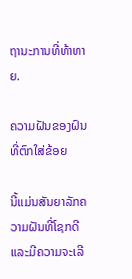ຖານະການທີ່ທ້າທາຍ.

ຄວາມຝັນຂອງຝົນທີ່ຕົກໃສ່ຂ້ອຍ

ນີ້ແມ່ນສັນຍາລັກຄວາມຝັນທີ່ໂຊກດີ ແລະມີຄວາມຈະເລີ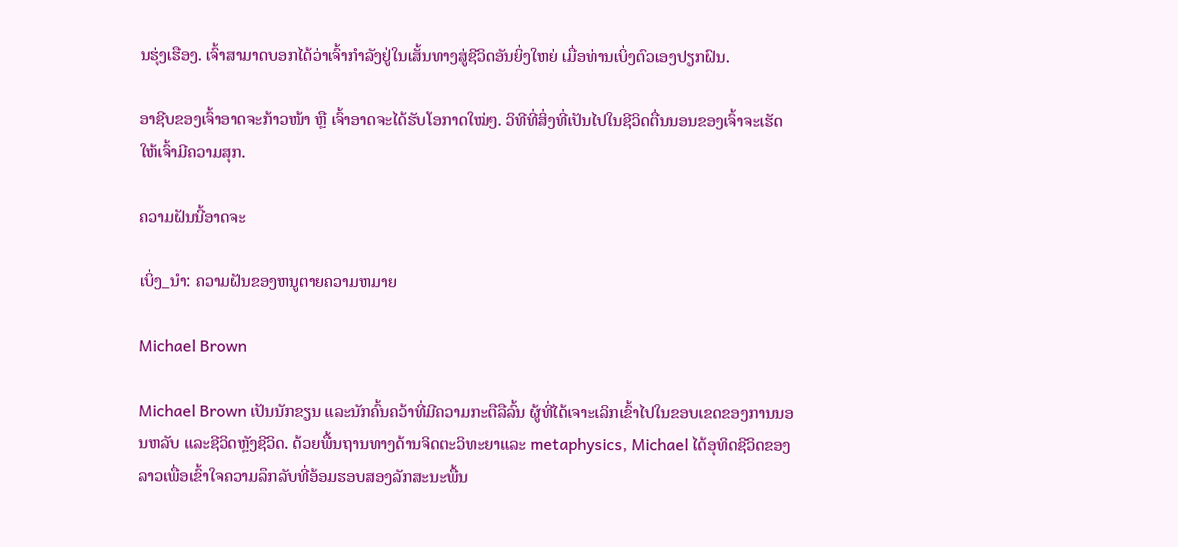ນຮຸ່ງເຮືອງ. ເຈົ້າສາມາດບອກໄດ້ວ່າເຈົ້າກຳລັງຢູ່ໃນເສັ້ນທາງສູ່ຊີວິດອັນຍິ່ງໃຫຍ່ ເມື່ອທ່ານເບິ່ງຕົວເອງປຽກຝົນ.

ອາຊີບຂອງເຈົ້າອາດຈະກ້າວໜ້າ ຫຼື ເຈົ້າອາດຈະໄດ້ຮັບໂອກາດໃໝ່ໆ. ວິທີທີ່ສິ່ງທີ່ເປັນໄປໃນຊີວິດຕື່ນນອນຂອງເຈົ້າຈະເຮັດໃຫ້ເຈົ້າມີຄວາມສຸກ.

ຄວາມຝັນນີ້ອາດຈະ

ເບິ່ງ_ນຳ: ຄວາມຝັນຂອງຫນູຕາຍຄວາມຫມາຍ

Michael Brown

Michael Brown ເປັນນັກຂຽນ ແລະນັກຄົ້ນຄວ້າທີ່ມີຄວາມກະຕືລືລົ້ນ ຜູ້ທີ່ໄດ້ເຈາະເລິກເຂົ້າໄປໃນຂອບເຂດຂອງການນອນຫລັບ ແລະຊີວິດຫຼັງຊີວິດ. ດ້ວຍພື້ນຖານທາງດ້ານຈິດຕະວິທະຍາແລະ metaphysics, Michael ໄດ້ອຸທິດຊີວິດຂອງລາວເພື່ອເຂົ້າໃຈຄວາມລຶກລັບທີ່ອ້ອມຮອບສອງລັກສະນະພື້ນ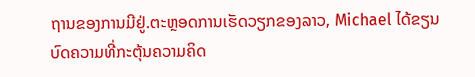ຖານຂອງການມີຢູ່.ຕະຫຼອດການເຮັດວຽກຂອງລາວ, Michael ໄດ້ຂຽນບົດຄວາມທີ່ກະຕຸ້ນຄວາມຄິດ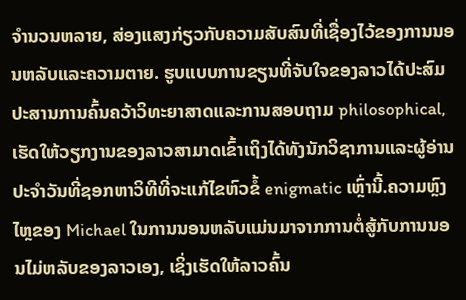ຈໍານວນຫລາຍ, ສ່ອງແສງກ່ຽວກັບຄວາມສັບສົນທີ່ເຊື່ອງໄວ້ຂອງການນອນຫລັບແລະຄວາມຕາຍ. ຮູບແບບການຂຽນທີ່ຈັບໃຈຂອງລາວໄດ້ປະສົມປະສານການຄົ້ນຄວ້າວິທະຍາສາດແລະການສອບຖາມ philosophical, ເຮັດໃຫ້ວຽກງານຂອງລາວສາມາດເຂົ້າເຖິງໄດ້ທັງນັກວິຊາການແລະຜູ້ອ່ານປະຈໍາວັນທີ່ຊອກຫາວິທີທີ່ຈະແກ້ໄຂຫົວຂໍ້ enigmatic ເຫຼົ່ານີ້.ຄວາມຫຼົງໄຫຼຂອງ Michael ໃນການນອນຫລັບແມ່ນມາຈາກການຕໍ່ສູ້ກັບການນອນໄມ່ຫລັບຂອງລາວເອງ, ເຊິ່ງເຮັດໃຫ້ລາວຄົ້ນ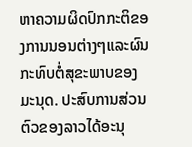ຫາຄວາມຜິດປົກກະຕິຂອງການນອນຕ່າງໆແລະຜົນກະທົບຕໍ່ສຸຂະພາບຂອງມະນຸດ. ປະສົບການສ່ວນຕົວຂອງລາວໄດ້ອະນຸ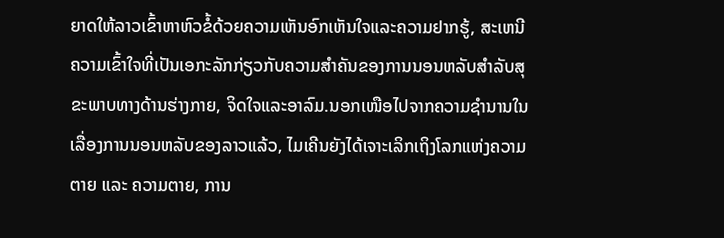ຍາດໃຫ້ລາວເຂົ້າຫາຫົວຂໍ້ດ້ວຍຄວາມເຫັນອົກເຫັນໃຈແລະຄວາມຢາກຮູ້, ສະເຫນີຄວາມເຂົ້າໃຈທີ່ເປັນເອກະລັກກ່ຽວກັບຄວາມສໍາຄັນຂອງການນອນຫລັບສໍາລັບສຸຂະພາບທາງດ້ານຮ່າງກາຍ, ຈິດໃຈແລະອາລົມ.ນອກເໜືອໄປຈາກຄວາມຊຳນານໃນເລື່ອງການນອນຫລັບຂອງລາວແລ້ວ, ໄມເຄີນຍັງໄດ້ເຈາະເລິກເຖິງໂລກແຫ່ງຄວາມຕາຍ ແລະ ຄວາມຕາຍ, ການ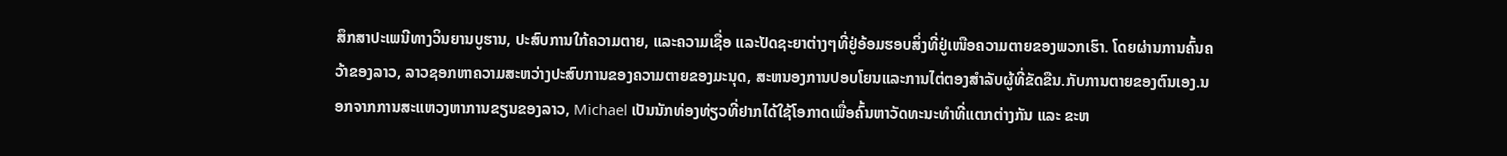ສຶກສາປະເພນີທາງວິນຍານບູຮານ, ປະສົບການໃກ້ຄວາມຕາຍ, ແລະຄວາມເຊື່ອ ແລະປັດຊະຍາຕ່າງໆທີ່ຢູ່ອ້ອມຮອບສິ່ງທີ່ຢູ່ເໜືອຄວາມຕາຍຂອງພວກເຮົາ. ໂດຍຜ່ານການຄົ້ນຄວ້າຂອງລາວ, ລາວຊອກຫາຄວາມສະຫວ່າງປະສົບການຂອງຄວາມຕາຍຂອງມະນຸດ, ສະຫນອງການປອບໂຍນແລະການໄຕ່ຕອງສໍາລັບຜູ້ທີ່ຂັດຂືນ.ກັບການຕາຍຂອງຕົນເອງ.ນອກຈາກການສະແຫວງຫາການຂຽນຂອງລາວ, Michael ເປັນນັກທ່ອງທ່ຽວທີ່ຢາກໄດ້ໃຊ້ໂອກາດເພື່ອຄົ້ນຫາວັດທະນະທຳທີ່ແຕກຕ່າງກັນ ແລະ ຂະຫ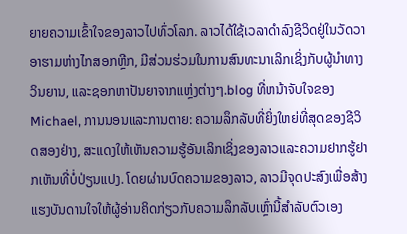ຍາຍຄວາມເຂົ້າໃຈຂອງລາວໄປທົ່ວໂລກ. ລາວໄດ້ໃຊ້ເວລາດໍາລົງຊີວິດຢູ່ໃນວັດວາອາຮາມຫ່າງໄກສອກຫຼີກ, ມີສ່ວນຮ່ວມໃນການສົນທະນາເລິກເຊິ່ງກັບຜູ້ນໍາທາງວິນຍານ, ແລະຊອກຫາປັນຍາຈາກແຫຼ່ງຕ່າງໆ.blog ທີ່ຫນ້າຈັບໃຈຂອງ Michael, ການນອນແລະການຕາຍ: ຄວາມລຶກລັບທີ່ຍິ່ງໃຫຍ່ທີ່ສຸດຂອງຊີວິດສອງຢ່າງ, ສະແດງໃຫ້ເຫັນຄວາມຮູ້ອັນເລິກເຊິ່ງຂອງລາວແລະຄວາມຢາກຮູ້ຢາກເຫັນທີ່ບໍ່ປ່ຽນແປງ. ໂດຍຜ່ານບົດຄວາມຂອງລາວ, ລາວມີຈຸດປະສົງເພື່ອສ້າງແຮງບັນດານໃຈໃຫ້ຜູ້ອ່ານຄິດກ່ຽວກັບຄວາມລຶກລັບເຫຼົ່ານີ້ສໍາລັບຕົວເອງ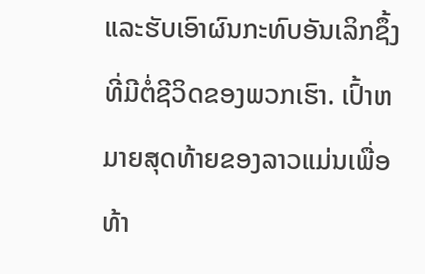ແລະຮັບເອົາຜົນກະທົບອັນເລິກຊຶ້ງທີ່ມີຕໍ່ຊີວິດຂອງພວກເຮົາ. ເປົ້າຫມາຍສຸດທ້າຍຂອງລາວແມ່ນເພື່ອທ້າ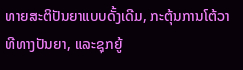ທາຍສະຕິປັນຍາແບບດັ້ງເດີມ, ກະຕຸ້ນການໂຕ້ວາທີທາງປັນຍາ, ແລະຊຸກຍູ້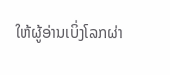ໃຫ້ຜູ້ອ່ານເບິ່ງໂລກຜ່າ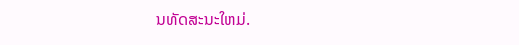ນທັດສະນະໃຫມ່.